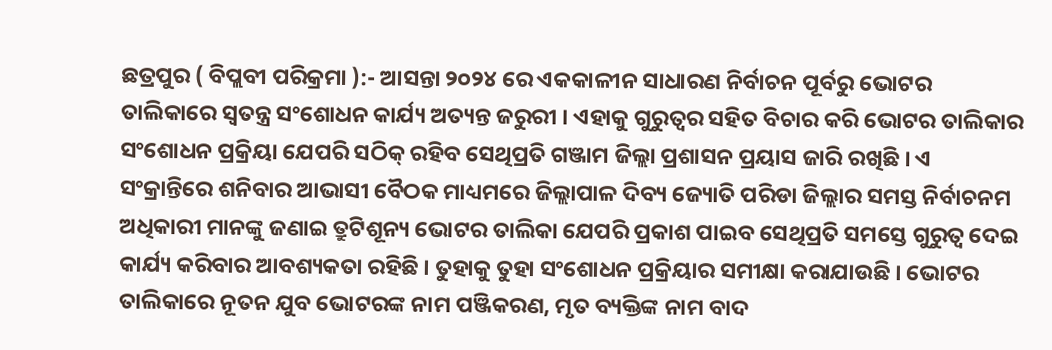ଛତ୍ରପୁର ( ବିପ୍ଲବୀ ପରିକ୍ରମା ):- ଆସନ୍ତା ୨୦୨୪ ରେ ଏକକାଳୀନ ସାଧାରଣ ନିର୍ବାଚନ ପୂର୍ବରୁ ଭୋଟର ତାଲିକାରେ ସ୍ବତନ୍ତ୍ର ସଂଶୋଧନ କାର୍ଯ୍ୟ ଅତ୍ୟନ୍ତ ଜରୁରୀ । ଏହାକୁ ଗୁରୁତ୍ବର ସହିତ ବିଚାର କରି ଭୋଟର ତାଲିକାର ସଂଶୋଧନ ପ୍ରକ୍ରିୟା ଯେପରି ସଠିକ୍ ରହିବ ସେଥିପ୍ରତି ଗଞ୍ଜାମ ଜିଲ୍ଲା ପ୍ରଶାସନ ପ୍ରୟାସ ଜାରି ରଖିଛି । ଏ ସଂକ୍ରାନ୍ତିରେ ଶନିବାର ଆଭାସୀ ବୈଠକ ମାଧ୍ୟମରେ ଜିଲ୍ଲାପାଳ ଦିବ୍ୟ ଜ୍ୟୋତି ପରିଡା ଜିଲ୍ଲାର ସମସ୍ତ ନିର୍ବାଚନମ ଅଧିକାରୀ ମାନଙ୍କୁ ଜଣାଇ ତ୍ରୁଟିଶୂନ୍ୟ ଭୋଟର ତାଲିକା ଯେପରି ପ୍ରକାଶ ପାଇବ ସେଥିପ୍ରତି ସମସ୍ତେ ଗୁରୁତ୍ବ ଦେଇ କାର୍ଯ୍ୟ କରିବାର ଆବଶ୍ୟକତା ରହିଛି । ତୁହାକୁ ତୁହା ସଂଶୋଧନ ପ୍ରକ୍ରିୟାର ସମୀକ୍ଷା କରାଯାଉଛି । ଭୋଟର ତାଲିକାରେ ନୂତନ ଯୁବ ଭୋଟରଙ୍କ ନାମ ପଞ୍ଜିକରଣ, ମୃତ ବ୍ୟକ୍ତିଙ୍କ ନାମ ବାଦ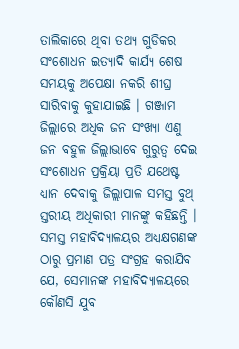ତାଲିକାରେ ଥିବା ତଥ୍ୟ ଗୁଡିକର ସଂଶୋଧନ ଇତ୍ୟାଦି କାର୍ଯ୍ୟ ଶେଷ ସମୟକୁ ଅପେକ୍ଷା ନକରି ଶୀଘ୍ର ସାରିବାକୁ କୁହାଯାଇଛି । ଗଞ୍ଜାମ ଜିଲ୍ଲାରେ ଅଧିକ ଜନ ସଂଖ୍ୟା ଏଣୁ ଜନ ବହୁଳ ଜିଲ୍ଲାଭାବେ ଗୁରୁତ୍ବ ଦେଇ ସଂଶୋଧନ ପ୍ରକ୍ରିୟା ପ୍ରତି ଯଥେଷ୍ଟ ଧ୍ୟାନ ଦେବାକୁ ଜିଲ୍ଲାପାଳ ସମସ୍ତ ବୁଥ୍ ସ୍ତରୀୟ ଅଧିକାରୀ ମାନଙ୍କୁ କହିଛନ୍ତି । ସମସ୍ତ ମହାବିଦ୍ୟାଳୟର ଅଧ୍ଯକ୍ଷଗଣଙ୍କ ଠାରୁ ପ୍ରମାଣ ପତ୍ର ସଂଗ୍ରହ କରାଯିବ ଯେ, ସେମାନଙ୍କ ମହାବିଦ୍ୟାଳୟରେ କୌଣସି ଯୁବ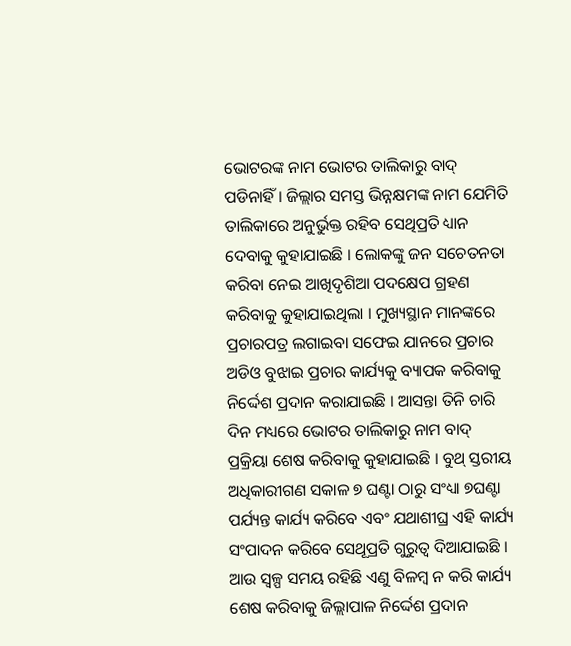ଭୋଟରଙ୍କ ନାମ ଭୋଟର ତାଲିକାରୁ ବାଦ୍ ପଡିନାହିଁ । ଜିଲ୍ଲାର ସମସ୍ତ ଭିନ୍ନକ୍ଷମଙ୍କ ନାମ ଯେମିତି ତାଲିକାରେ ଅନୁର୍ଭୁକ୍ତ ରହିବ ସେଥିପ୍ରତି ଧ୍ୟାନ ଦେବାକୁ କୁହାଯାଇଛି । ଲୋକଙ୍କୁ ଜନ ସଚେତନତା କରିବା ନେଇ ଆଖିଦୃଶିଆ ପଦକ୍ଷେପ ଗ୍ରହଣ କରିବାକୁ କୁହାଯାଇଥିଲା । ମୁଖ୍ୟସ୍ଥାନ ମାନଙ୍କରେ ପ୍ରଚାରପତ୍ର ଲଗାଇବା ସଫେଇ ଯାନରେ ପ୍ରଚାର ଅଡିଓ ବୁଝାଇ ପ୍ରଚାର କାର୍ଯ୍ୟକୁ ବ୍ୟାପକ କରିବାକୁ ନିର୍ଦ୍ଦେଶ ପ୍ରଦାନ କରାଯାଇଛି । ଆସନ୍ତା ତିନି ଚାରି ଦିନ ମଧ୍ୟରେ ଭୋଟର ତାଲିକାରୁ ନାମ ବାଦ୍ ପ୍ରକ୍ରିୟା ଶେଷ କରିବାକୁ କୁହାଯାଇଛି । ବୁଥ୍ ସ୍ତରୀୟ ଅଧିକାରୀଗଣ ସକାଳ ୭ ଘଣ୍ଟା ଠାରୁ ସଂଧ୍ୟା ୭ଘଣ୍ଟା ପର୍ଯ୍ୟନ୍ତ କାର୍ଯ୍ୟ କରିବେ ଏବଂ ଯଥାଶୀଘ୍ର ଏହି କାର୍ଯ୍ୟ ସଂପାଦନ କରିବେ ସେଥୂପ୍ରତି ଗୁରୁତ୍ଵ ଦିଆଯାଇଛି । ଆଉ ସ୍ବଳ୍ପ ସମୟ ରହିଛି ଏଣୁ ବିଳମ୍ବ ନ କରି କାର୍ଯ୍ୟ ଶେଷ କରିବାକୁ ଜିଲ୍ଲାପାଳ ନିର୍ଦ୍ଦେଶ ପ୍ରଦାନ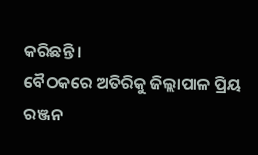କରିଛନ୍ତି ।
ବୈଠକରେ ଅତିରିକୁ ଜିଲ୍ଲାପାଳ ପ୍ରିୟ ରଞ୍ଜନ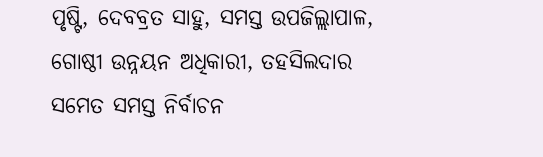ପୃଷ୍ଟି, ଦେବବ୍ରତ ସାହୁ, ସମସ୍ତ ଉପଜିଲ୍ଲାପାଳ, ଗୋଷ୍ଠୀ ଉନ୍ନୟନ ଅଧିକାରୀ, ତହସିଲଦାର ସମେତ ସମସ୍ତ ନିର୍ବାଚନ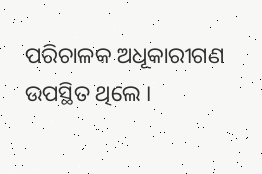ପରିଚାଳକ ଅଧୂକାରୀଗଣ ଉପସ୍ଥିତ ଥିଲେ ।